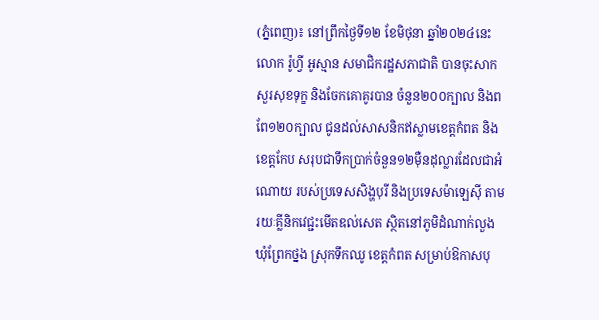(ភ្នំពេញ)៖ នៅព្រឹកថ្ងៃទី១២ ខែមិថុនា ឆ្នាំ២០២៤នេះ លោក រ៉ូហ្វី អូស្មាន សមាជិករដ្ឋសភាជាតិ បានចុះសាកសួរសុខទុក្ខ និងចែកគោគូរបាន ចំនួន២០០ក្បាល និងពពែ១២០ក្បាល ជូនដល់សាសនិកឥស្លាមខេត្តកំពត និងខេត្តកែប សរុបជាទឹកប្រាក់ចំនួន១២ម៉ឺនដុល្លារដែលជាអំណោយ របស់ប្រទេសសិង្ហបុរី និងប្រទេសម៉ាឡេស៊ី តាមរយៈគ្លីនិកវេជ្ជះមេីតឌល់សេត ស្ថិតនៅភូមិដំណាក់លួង ឃុំព្រែកថ្នង ស្រុកទឹកឈូ ខេត្តកំពត សម្រាប់ឱកាសបុ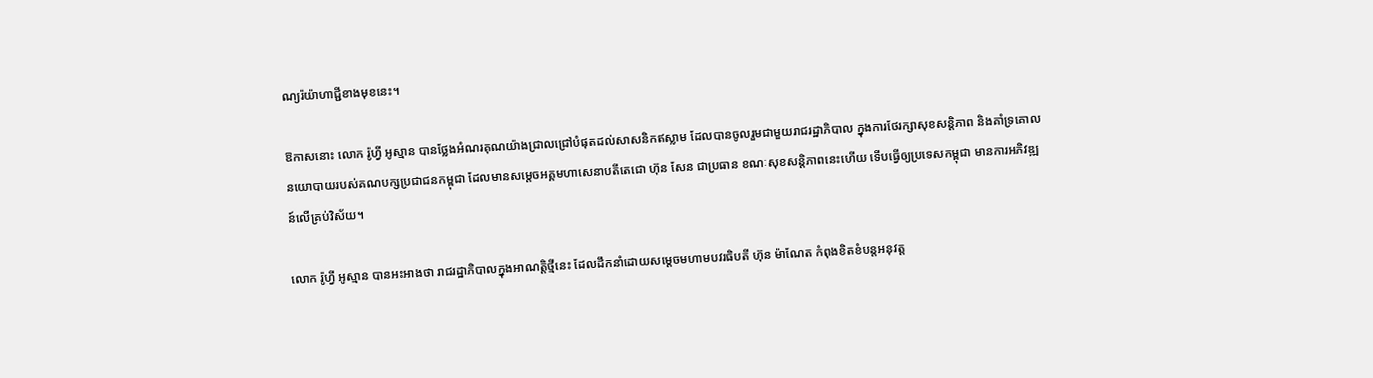ណ្យរ៉យ៉ាហាជ្ជីខាងមុខនេះ។

ឱកាសនោះ លោក រ៉ូហ្វី អូស្មាន បានថ្លែងអំណរគុណយ៉ាងជ្រាលជ្រៅបំផុតដល់សាសនិកឥស្លាម ដែលបានចូលរួមជាមួយរាជរដ្ឋាភិបាល ក្នុងការថែរក្សាសុខសន្តិភាព និងគាំទ្រគោលនយោបាយរបស់គណបក្សប្រជាជនកម្ពុជា ដែលមានសម្ដេចអគ្គមហាសេនាបតីតេជោ ហ៊ុន សែន ជាប្រធាន ខណៈសុខសន្តិភាពនេះហើយ ទើបធ្វើឲ្យប្រទេសកម្ពុជា មានការអភិវឌ្ឍន៍លើគ្រប់វិស័យ។

លោក រ៉ូហ្វី អូស្មាន បានអះអាងថា រាជរដ្ឋាភិបាលក្នុងអាណត្តិថ្មីនេះ ដែលដឹកនាំដោយសម្ដេចមហាមបវរធិបតី ហ៊ុន ម៉ាណែត កំពុងខិតខំបន្តអនុវត្ត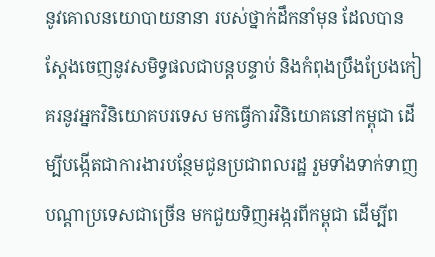នូវគោលនយោបាយនានា របស់ថ្នាក់ដឹកនាំមុន ដែលបានស្ដែងចេញនូវសមិទ្ធផលជាបន្តបន្ទាប់ និងកំពុងប្រឹងប្រែងកៀគរនូវអ្នកវិនិយោគបរទេស មកធ្វើការវិនិយោគនៅកម្ពុជា ដើម្បីបង្កើតជាការងារបន្ថែមជូនប្រជាពលរដ្ឋ រួមទាំងទាក់ទាញបណ្តាប្រទេសជាច្រើន មកជួយទិញអង្ករពីកម្ពុជា ដើម្បីព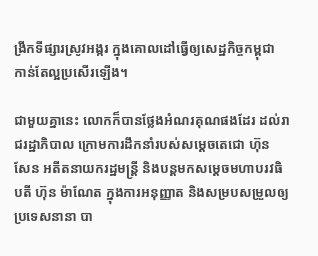ង្រីកទីផ្សារស្រូវអង្ករ ក្នុងគោលដៅធ្វើឲ្យសេដ្ឋកិច្ចកម្ពុជា កាន់តែល្អប្រសើរឡើង។

ជាមួយគ្នានេះ លោកក៏បានថ្លែងអំណរគុណផងដែរ ដល់រាជរដ្ឋាភិបាល ក្រោមការដឹកនាំរបស់សម្ដេចតេជោ ហ៊ុន សែន អតីតនាយករដ្ឋមន្ត្រី និងបន្តមកសម្ដេចមហាបរវធិបតី ហ៊ុន ម៉ាណែត ក្នុងការអនុញ្ញាត និងសម្របសម្រួលឲ្យប្រទេសនានា បា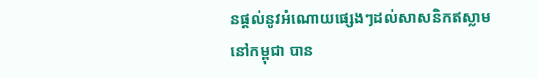នផ្ដល់នូវអំណោយផ្សេងៗដល់សាសនិកឥស្លាមនៅកម្ពុជា បាន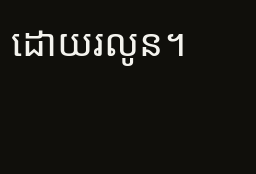ដោយរលូន។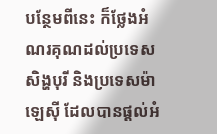បន្ថែមពីនេះ ក៏ថ្លែងអំណរគុណដល់ប្រទេសសិង្ហបុរី និងប្រទេសម៉ាឡេស៊ី ដែលបានផ្ដល់អំ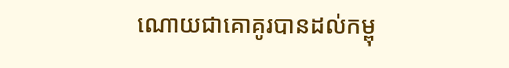ណោយជាគោគូរបានដល់កម្ពុ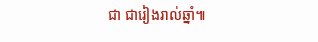ជា ជារៀងរាល់ឆ្នាំ៕